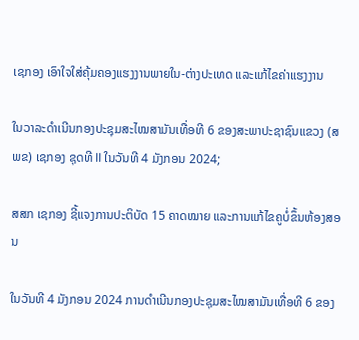ເຊກອງ ເອົາໃຈໃສ່ຄຸ້ມຄອງແຮງງານພາຍໃນ-ຕ່າງປະເທດ ແລະແກ້ໄຂຄ່າແຮງງານ

ໃນວາລະດໍາເນີນກອງປະຊຸມສະໄໝສາມັນເທື່ອທີ 6 ຂອງສະພາປະຊາຊົນແຂວງ (ສພຂ) ເຊກອງ ຊຸດທີ II ໃນວັນທີ 4 ມັງກອນ 2024;

ສສກ ເຊກອງ ຊີ້ແຈງການປະຕິບັດ 15 ຄາດໝາຍ ແລະການແກ້ໄຂຄູບໍ່ຂຶ້ນຫ້ອງສອນ

ໃນວັນທີ 4 ມັງກອນ 2024 ການດໍາເນີນກອງປະຊຸມສະໄໝສາມັນເທື່ອທີ 6 ຂອງ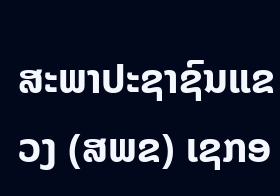ສະພາປະຊາຊົນແຂວງ (ສພຂ) ເຊກອ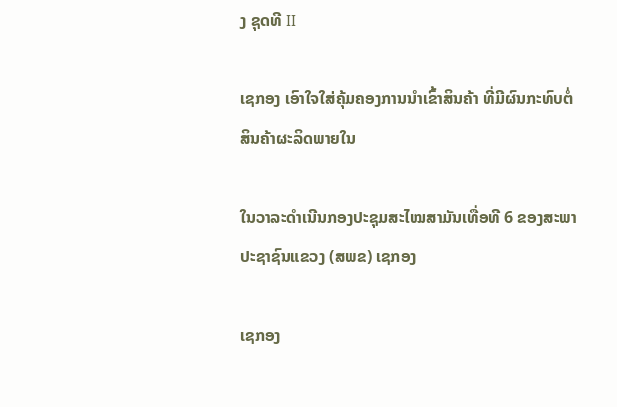ງ ຊຸດທີ II

ເຊກອງ ເອົາໃຈໃສ່ຄຸ້ມຄອງການນໍາເຂົ້າສິນຄ້າ ທີ່ມີຜົນກະທົບຕໍ່ສິນຄ້າຜະລິດພາຍໃນ

ໃນວາລະດໍາເນີນກອງປະຊຸມສະໄໝສາມັນເທື່ອທີ 6 ຂອງສະພາປະຊາຊົນແຂວງ (ສພຂ) ເຊກອງ

ເຊກອງ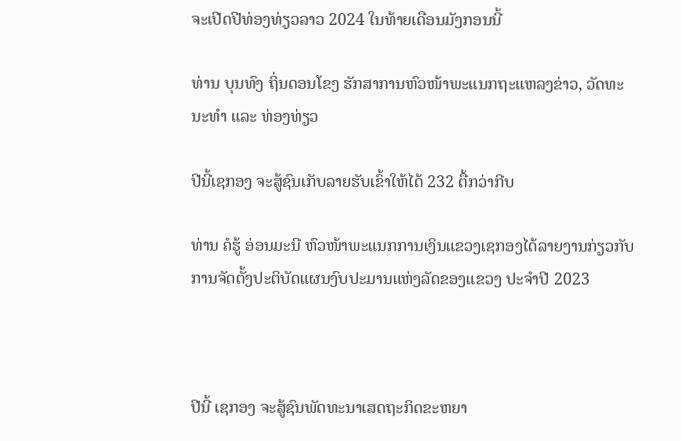ຈະເປີດປີທ່ອງທ່ຽວລາວ 2024 ໃນທ້າຍເດືອນມັງກອນນີ້

ທ່ານ ບຸນທົງ ຖິ່ນດອນໂຂງ ຮັກສາການຫົວໜ້າພະແນກຖະແຫລງຂ່າວ, ວັດທະນະທໍາ ແລະ ທ່ອງທ່ຽວ

ປີນີ້ເຊກອງ ຈະສູ້ຊົນເກັບລາຍຮັບເຂົ້າໃຫ້ໄດ້ 232 ຕື້ກວ່າກີບ

ທ່ານ ຄໍຮູ້ ອ່ອນມະນີ ຫົວໜ້າພະແນກການເງິນແຂວງເຊກອງໄດ້ລາຍງານກ່ຽວກັບການຈັດຕັ້ງປະຕິບັດແຜນງົບປະມານແຫ່ງລັດຂອງແຂວງ ປະຈໍາປີ 2023



ປີນີ້ ເຊກອງ ຈະສູ້ຊົນພັດທະນາເສດຖະກິດຂະຫຍາ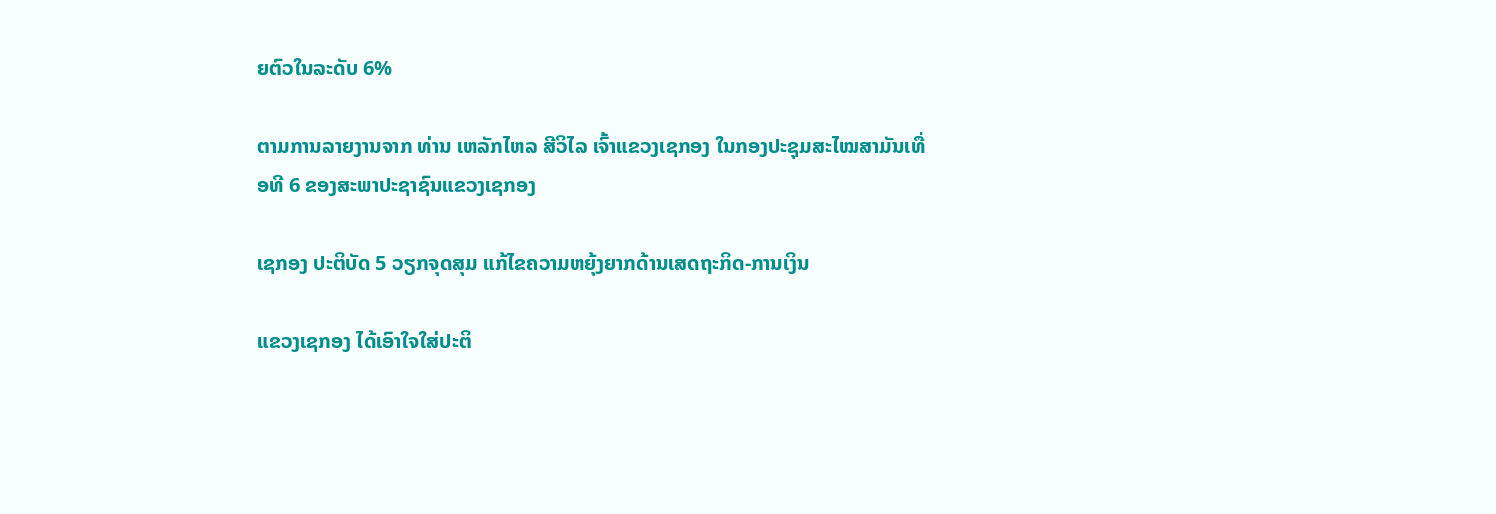ຍຕົວໃນລະດັບ 6%

ຕາມການລາຍງານຈາກ ທ່ານ ເຫລັກໄຫລ ສີວິໄລ ເຈົ້າແຂວງເຊກອງ ໃນກອງປະຊຸມສະໄໝສາມັນເທື່ອທີ 6 ຂອງສະພາປະຊາຊົນແຂວງເຊກອງ

ເຊກອງ ປະຕິບັດ 5 ວຽກຈຸດສຸມ ແກ້ໄຂຄວາມຫຍຸ້ງຍາກດ້ານເສດຖະກິດ-ການເງິນ

ແຂວງເຊກອງ ໄດ້ເອົາໃຈໃສ່ປະຕິ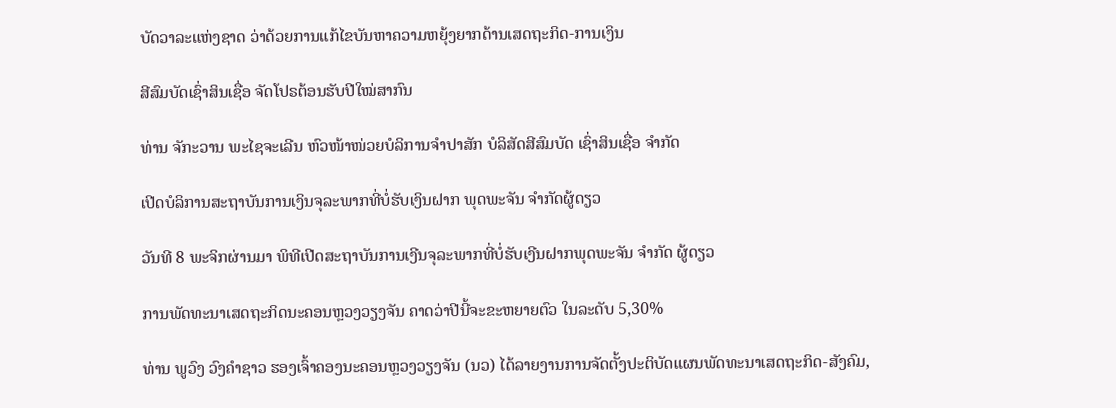ບັດວາລະແຫ່ງຊາດ ວ່າດ້ວຍການແກ້ໄຂບັນຫາຄວາມຫຍຸ້ງຍາກດ້ານເສດຖະກິດ-ການເງິນ

ສີສົມບັດເຊົ່າສິນເຊື່ອ ຈັດໂປຣຕ້ອນຮັບປີໃໝ່ສາກົນ

ທ່ານ ຈັກະວານ ພະໄຊຈະເລີນ ຫົວໜ້າໜ່ວຍບໍລິການຈຳປາສັກ ບໍລິສັດສີສົມບັດ ເຊົ່າສິນເຊື່ອ ຈຳກັດ

ເປີດບໍລິການສະຖາບັນການເງິນຈຸລະພາກທີ່ບໍ່ຮັບເງິນຝາກ ພຸດພະຈັນ ຈຳກັດຜູ້ດຽວ

ວັນທີ 8 ພະຈິກຜ່ານມາ ພິທີເປີດສະຖາບັນການເງີນຈຸລະພາກທີ່ບໍ່ຮັບເງີນຝາກພຸດພະຈັນ ຈໍາກັດ ຜູ້ດຽວ

ການພັດທະນາເສດຖະກິດນະຄອນຫຼວງວຽງຈັນ ຄາດວ່າປີນີ້ຈະຂະຫຍາຍຕົວ ໃນລະດັບ 5,30%

ທ່ານ ພູວົງ ວົງຄໍາຊາວ ຮອງເຈົ້າຄອງນະຄອນຫຼວງວຽງຈັນ (ນວ) ໄດ້ລາຍງານການຈັດຕັ້ງປະຕິບັດແຜນພັດທະນາເສດຖະກິດ-ສັງຄົມ,